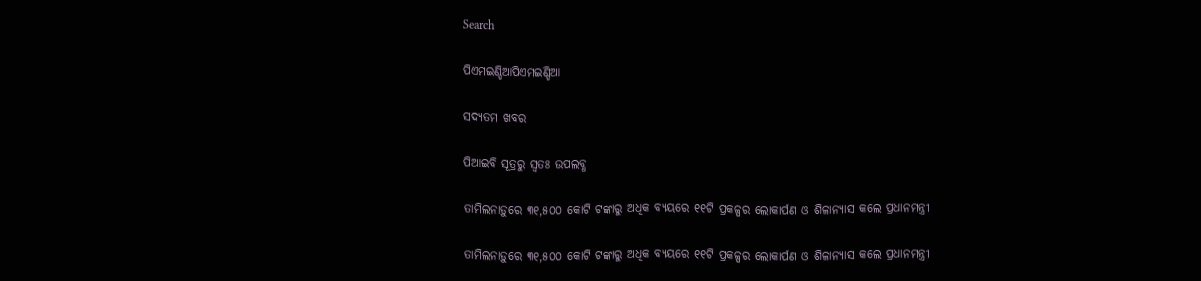Search

ପିଏମଇଣ୍ଡିଆପିଏମଇଣ୍ଡିଆ

ସଦ୍ୟତମ ଖବର

ପିଆଇବି ସୂତ୍ରରୁ ସ୍ବତଃ ଉପଲବ୍ଧ

ତାମିଲନାଡ଼ୁରେ ୩୧,୫୦୦ କୋଟି ଟଙ୍କାରୁ ଅଧିକ ବ୍ୟୟରେ ୧୧ଟି ପ୍ରକଳ୍ପର ଲୋକାର୍ପଣ ଓ ଶିଳାନ୍ୟାସ କଲେ ପ୍ରଧାନମନ୍ତ୍ରୀ

ତାମିଲନାଡ଼ୁରେ ୩୧,୫୦୦ କୋଟି ଟଙ୍କାରୁ ଅଧିକ ବ୍ୟୟରେ ୧୧ଟି ପ୍ରକଳ୍ପର ଲୋକାର୍ପଣ ଓ ଶିଳାନ୍ୟାସ କଲେ ପ୍ରଧାନମନ୍ତ୍ରୀ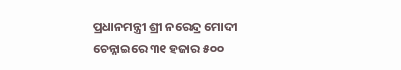ପ୍ରଧାନମନ୍ତ୍ରୀ ଶ୍ରୀ ନରେନ୍ଦ୍ର ମୋଦୀ ଚେନ୍ନାଇରେ ୩୧ ହଜାର ୫୦୦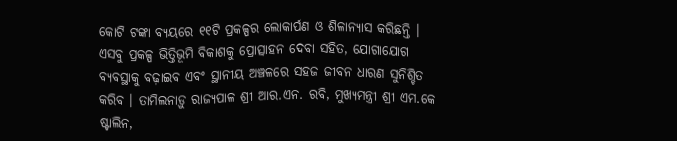କୋଟି ଟଙ୍କା ବ୍ୟୟରେ ୧୧ଟି ପ୍ରକଳ୍ପର ଲୋକାର୍ପଣ ଓ ଶିଳାନ୍ୟାସ କରିଛନ୍ତି । ଏସବୁ ପ୍ରକଳ୍ପ ଭିତ୍ତିଭୂମି ବିକାଶକୁ ପ୍ରୋତ୍ସାହନ ଦେବା ସହିତ, ଯୋଗାଯୋଗ ବ୍ୟବସ୍ଥାକୁ ବଢ଼ାଇବ ଏବଂ ସ୍ଥାନୀୟ ଅଞ୍ଚଳରେ ସହଜ ଜୀବନ ଧାରଣ ସୁନିଶ୍ଚିତ କରିବ । ତାମିଲନାଡ଼ୁ ରାଜ୍ୟପାଳ ଶ୍ରୀ ଆର.ଏନ. ରବି, ମୁଖ୍ୟମନ୍ତ୍ରୀ ଶ୍ରୀ ଏମ.କେ ଷ୍ଟାଲିନ,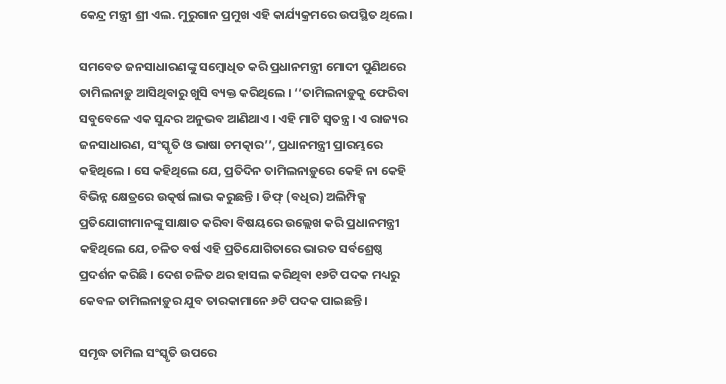କେନ୍ଦ୍ର ମନ୍ତ୍ରୀ ଶ୍ରୀ ଏଲ. ମୁରୁଗାନ ପ୍ରମୁଖ ଏହି କାର୍ଯ୍ୟକ୍ରମରେ ଉପସ୍ଥିତ ଥିଲେ ।

ସମବେତ ଜନସାଧାରଣଙ୍କୁ ସମ୍ବୋଧିତ କରି ପ୍ରଧାନମନ୍ତ୍ରୀ ମୋଦୀ ପୁଣିଥରେ ତାମିଲନାଡ଼ୁ ଆସିଥିବାରୁ ଖୁସି ବ୍ୟକ୍ତ କରିଥିଲେ । ‘‘ତାମିଲନାଡ଼ୁକୁ ଫେରିବା ସବୁବେଳେ ଏକ ସୁନ୍ଦର ଅନୁଭବ ଆଣିଥାଏ । ଏହି ମାଟି ସ୍ବତନ୍ତ୍ର । ଏ ରାଜ୍ୟର ଜନସାଧାରଣ, ସଂସ୍କୃତି ଓ ଭାଷା ଚମତ୍କାର’’, ପ୍ରଧାନମନ୍ତ୍ରୀ ପ୍ରାରମ୍ଭରେ କହିଥିଲେ । ସେ କହିଥିଲେ ଯେ, ପ୍ରତିଦିନ ତାମିଲନାଡ଼ୁରେ କେହି ନା କେହି ବିଭିନ୍ନ କ୍ଷେତ୍ରରେ ଉତ୍କର୍ଷ ଲାଭ କରୁଛନ୍ତି । ଡିଫ୍‌ (ବଧିର) ଅଲିମ୍ପିକ୍ସ ପ୍ରତିଯୋଗୀମାନଙ୍କୁ ସାକ୍ଷାତ କରିବା ବିଷୟରେ ଉଲ୍ଲେଖ କରି ପ୍ରଧାନମନ୍ତ୍ରୀ କହିଥିଲେ ଯେ, ଚଳିତ ବର୍ଷ ଏହି ପ୍ରତିଯୋଗିତାରେ ଭାରତ ସର୍ବଶ୍ରେଷ୍ଠ ପ୍ରଦର୍ଶନ କରିଛି । ଦେଶ ଚଳିତ ଥର ହାସଲ କରିଥିବା ୧୬ଟି ପଦକ ମଧ୍ୟରୁ କେବଳ ତାମିଲନାଡ଼ୁର ଯୁବ ତାରକାମାନେ ୬ଟି ପଦକ ପାଇଛନ୍ତି ।

ସମୃଦ୍ଧ ତାମିଲ ସଂସ୍କୃତି ଉପରେ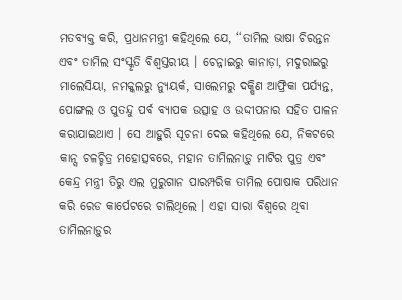ମତବ୍ୟକ୍ତ କରି, ପ୍ରଧାନମନ୍ତ୍ରୀ କହିଥିଲେ ଯେ, ‘‘ତାମିଲ ଭାଷା ଚିରନ୍ତନ ଏବଂ ତାମିଲ ସଂସ୍କୃତି ବିଶ୍ବସ୍ତରୀୟ । ଚେନ୍ନାଇରୁ କାନାଡ଼ା, ମଦୁରାଇରୁ ମାଲେସିୟା, ନମକ୍କଲରୁ ନ୍ୟୁୟର୍କ, ସାଲେମରୁ ଦକ୍ଷିଣ ଆଫ୍ରିକା ପର୍ଯ୍ୟନ୍ତ, ପୋଙ୍ଗଲ ଓ ପୁତନ୍ଦୁ ପର୍ବ ବ୍ୟାପକ ଉତ୍ସାହ ଓ ଉଦ୍ଦୀପନାର ସହିତ ପାଳନ କରାଯାଇଥାଏ । ସେ ଆହୁରି ସୂଚନା ଦେଇ କହିଥିଲେ ଯେ, ନିକଟରେ କାନ୍ସ ଚଳଚ୍ଚିତ୍ର ମହୋତ୍ସବରେ, ମହାନ ତାମିଲନାଡ଼ୁ ମାଟିର ପୁତ୍ର ଏବଂ କେନ୍ଦ୍ର ମନ୍ତ୍ରୀ ତିରୁ ଏଲ ମୁରୁଗାନ ପାରମ୍ପରିକ ତାମିଲ ପୋଷାକ ପରିଧାନ କରି ରେଡ କାର୍ପେଟରେ ଚାଲିଥିଲେ । ଏହା ସାରା ବିଶ୍ବରେ ଥିବା ତାମିଲନାଡ଼ୁର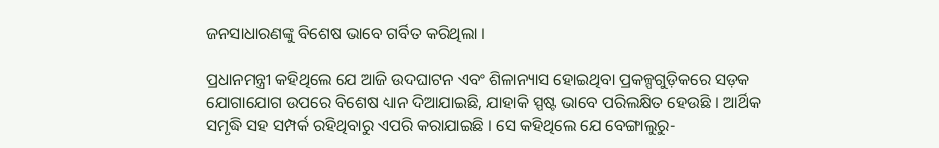ଜନସାଧାରଣଙ୍କୁ ବିଶେଷ ଭାବେ ଗର୍ବିତ କରିଥିଲା ।

ପ୍ରଧାନମନ୍ତ୍ରୀ କହିଥିଲେ ଯେ ଆଜି ଉଦଘାଟନ ଏବଂ ଶିଳାନ୍ୟାସ ହୋଇଥିବା ପ୍ରକଳ୍ପଗୁଡ଼ିକରେ ସଡ଼କ ଯୋଗାଯୋଗ ଉପରେ ବିଶେଷ ଧ୍ୟାନ ଦିଆଯାଇଛି, ଯାହାକି ସ୍ପଷ୍ଟ ଭାବେ ପରିଲକ୍ଷିତ ହେଉଛି । ଆର୍ଥିକ ସମୃଦ୍ଧି ସହ ସମ୍ପର୍କ ରହିଥିବାରୁ ଏପରି କରାଯାଇଛି । ସେ କହିଥିଲେ ଯେ ବେଙ୍ଗାଲୁରୁ-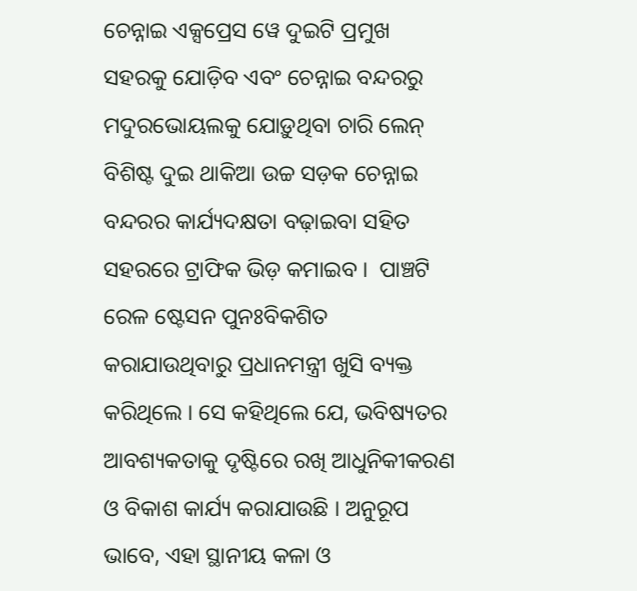ଚେନ୍ନାଇ ଏକ୍ସପ୍ରେସ ୱେ ଦୁଇଟି ପ୍ରମୁଖ ସହରକୁ ଯୋଡ଼ିବ ଏବଂ ଚେନ୍ନାଇ ବନ୍ଦରରୁ ମଦୁରଭୋୟଲକୁ ଯୋଡ଼ୁଥିବା ଚାରି ଲେନ୍‌ ବିଶିଷ୍ଟ ଦୁଇ ଥାକିଆ ଉଚ୍ଚ ସଡ଼କ ଚେନ୍ନାଇ ବନ୍ଦରର କାର୍ଯ୍ୟଦକ୍ଷତା ବଢ଼ାଇବା ସହିତ ସହରରେ ଟ୍ରାଫିକ ଭିଡ଼ କମାଇବ ।  ପାଞ୍ଚଟି ରେଳ ଷ୍ଟେସନ ପୁନଃବିକଶିତ କରାଯାଉଥିବାରୁ ପ୍ରଧାନମନ୍ତ୍ରୀ ଖୁସି ବ୍ୟକ୍ତ କରିଥିଲେ । ସେ କହିଥିଲେ ଯେ, ଭବିଷ୍ୟତର ଆବଶ୍ୟକତାକୁ ଦୃଷ୍ଟିରେ ରଖି ଆଧୁନିକୀକରଣ ଓ ବିକାଶ କାର୍ଯ୍ୟ କରାଯାଉଛି । ଅନୁରୂପ ଭାବେ, ଏହା ସ୍ଥାନୀୟ କଳା ଓ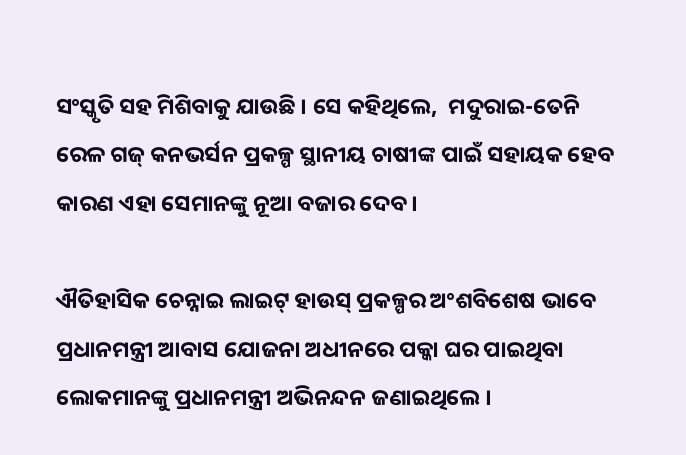ସଂସ୍କୃତି ସହ ମିଶିବାକୁ ଯାଉଛି । ସେ କହିଥିଲେ,  ମଦୁରାଇ-ତେନି ରେଳ ଗଜ୍‌ କନଭର୍ସନ ପ୍ରକଳ୍ପ ସ୍ଥାନୀୟ ଚାଷୀଙ୍କ ପାଇଁ ସହାୟକ ହେବ କାରଣ ଏହା ସେମାନଙ୍କୁ ନୂଆ ବଜାର ଦେବ ।

ଐତିହାସିକ ଚେନ୍ନାଇ ଲାଇଟ୍‌ ହାଉସ୍‌ ପ୍ରକଳ୍ପର ଅଂଶବିଶେଷ ଭାବେ ପ୍ରଧାନମନ୍ତ୍ରୀ ଆବାସ ଯୋଜନା ଅଧୀନରେ ପକ୍କା ଘର ପାଇଥିବା ଲୋକମାନଙ୍କୁ ପ୍ରଧାନମନ୍ତ୍ରୀ ଅଭିନନ୍ଦନ ଜଣାଇଥିଲେ ।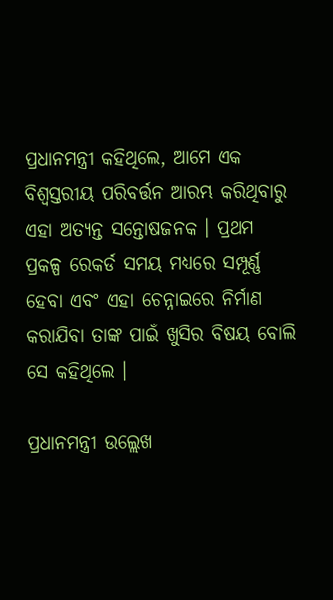ପ୍ରଧାନମନ୍ତ୍ରୀ କହିଥିଲେ, ଆମେ ଏକ ବିଶ୍ବସ୍ତରୀୟ ପରିବର୍ତ୍ତନ ଆରମ୍ଭ କରିଥିବାରୁ ଏହା ଅତ୍ୟନ୍ତ ସନ୍ତୋଷଜନକ । ପ୍ରଥମ ପ୍ରକଳ୍ପ ରେକର୍ଡ ସମୟ ମଧ୍ୟରେ ସମ୍ପୂର୍ଣ୍ଣ ହେବା ଏବଂ ଏହା ଚେନ୍ନାଇରେ ନିର୍ମାଣ କରାଯିବା ତାଙ୍କ ପାଇଁ ଖୁସିର ବିଷୟ ବୋଲି ସେ କହିଥିଲେ ।

ପ୍ରଧାନମନ୍ତ୍ରୀ ଉଲ୍ଲେଖ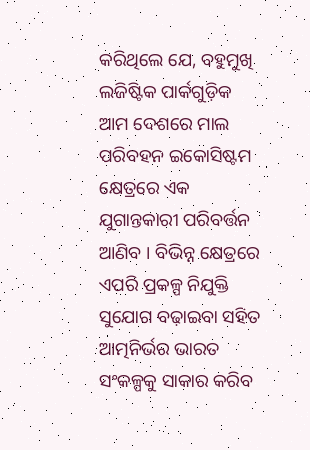କରିଥିଲେ ଯେ, ବହୁମୁଖି ଲଜିଷ୍ଟିକ ପାର୍କଗୁଡ଼ିକ ଆମ ଦେଶରେ ମାଲ ପରିବହନ ଇକୋସିଷ୍ଟମ କ୍ଷେତ୍ରରେ ଏକ ଯୁଗାନ୍ତକାରୀ ପରିବର୍ତ୍ତନ ଆଣିବ । ବିଭିନ୍ନ କ୍ଷେତ୍ରରେ ଏପରି ପ୍ରକଳ୍ପ ନିଯୁକ୍ତି ସୁଯୋଗ ବଢ଼ାଇବା ସହିତ ଆତ୍ମନିର୍ଭର ଭାରତ ସଂକଳ୍ପକୁ ସାକାର କରିବ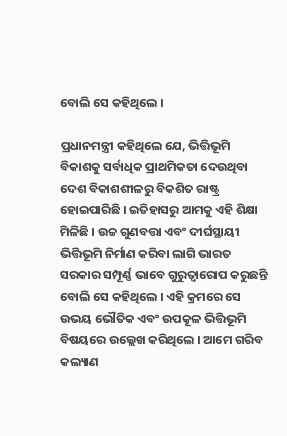ବୋଲି ସେ କହିଥିଲେ ।

ପ୍ରଧାନମନ୍ତ୍ରୀ କହିଥିଲେ ଯେ, ଭିତ୍ତିଭୂମି ବିକାଶକୁ ସର୍ବାଧିକ ପ୍ରାଥମିକତା ଦେଉଥିବା ଦେଶ ବିକାଶଶୀଳରୁ ବିକଶିତ ରାଷ୍ଟ୍ର ହୋଇପାରିଛି । ଇତିହାସରୁ ଆମକୁ ଏହି ଶିକ୍ଷା ମିଳିଛି । ଉଚ୍ଚ ଗୁଣବତ୍ତା ଏବଂ ଦୀର୍ଘସ୍ଥାୟୀ ଭିତ୍ତିଭୂମି ନିର୍ମାଣ କରିବା ଲାଗି ଭାରତ ସରକାର ସମ୍ପୂର୍ଣ୍ଣ ଭାବେ ଗୁରୁତ୍ବାରୋପ କରୁଛନ୍ତି ବୋଲି ସେ କହିଥିଲେ । ଏହି କ୍ରମରେ ସେ ଉଭୟ ଭୌତିକ ଏବଂ ଉପକୂଳ ଭିତ୍ତିଭୂମି ବିଷୟରେ ଉଲ୍ଲେଖ କରିଥିଲେ । ଆମେ ଗରିବ କଲ୍ୟାଣ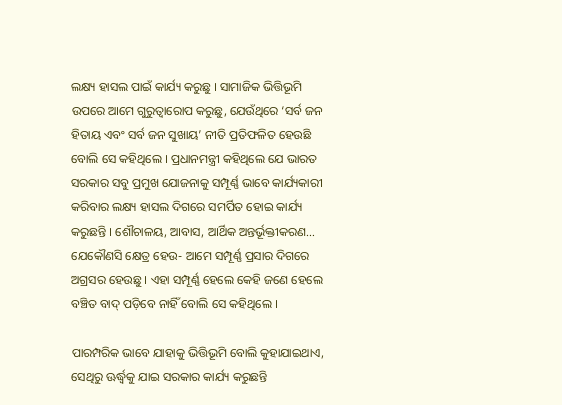ଲକ୍ଷ୍ୟ ହାସଲ ପାଇଁ କାର୍ଯ୍ୟ କରୁଛୁ । ସାମାଜିକ ଭିତ୍ତିଭୂମି ଉପରେ ଆମେ ଗୁରୁତ୍ବାରୋପ କରୁଛୁ, ଯେଉଁଥିରେ ‘ସର୍ବ ଜନ ହିତାୟ ଏବଂ ସର୍ବ ଜନ ସୁଖାୟ’ ନୀତି ପ୍ରତିଫଳିତ ହେଉଛି ବୋଲି ସେ କହିଥିଲେ । ପ୍ରଧାନମନ୍ତ୍ରୀ କହିଥିଲେ ଯେ ଭାରତ ସରକାର ସବୁ ପ୍ରମୁଖ ଯୋଜନାକୁ ସମ୍ପୂର୍ଣ୍ଣ ଭାବେ କାର୍ଯ୍ୟକାରୀ କରିବାର ଲକ୍ଷ୍ୟ ହାସଲ ଦିଗରେ ସମର୍ପିତ ହୋଇ କାର୍ଯ୍ୟ କରୁଛନ୍ତି । ଶୌଚାଳୟ, ଆବାସ, ଆର୍ଥିକ ଅନ୍ତର୍ଭୂକ୍ତୀକରଣ… ଯେକୌଣସି କ୍ଷେତ୍ର ହେଉ- ଆମେ ସମ୍ପୂର୍ଣ୍ଣ ପ୍ରସାର ଦିଗରେ ଅଗ୍ରସର ହେଉଛୁ । ଏହା ସମ୍ପୂର୍ଣ୍ଣ ହେଲେ କେହି ଜଣେ ହେଲେ ବଞ୍ଚିତ ବାଦ୍‌ ପଡ଼ିବେ ନାହିଁ ବୋଲି ସେ କହିଥିଲେ ।

ପାରମ୍ପରିକ ଭାବେ ଯାହାକୁ ଭିତ୍ତିଭୂମି ବୋଲି କୁହାଯାଇଥାଏ, ସେଥିରୁ ଊର୍ଦ୍ଧ୍ବକୁ ଯାଇ ସରକାର କାର୍ଯ୍ୟ କରୁଛନ୍ତି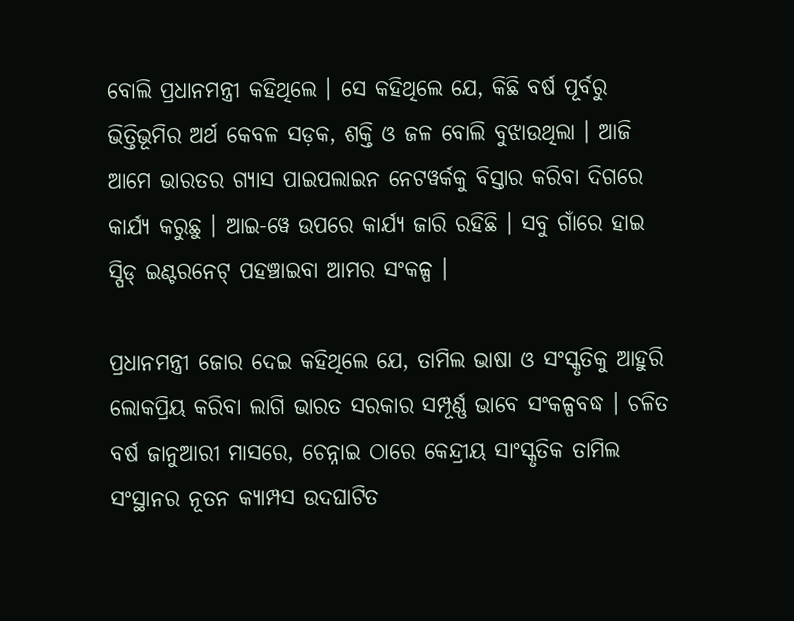ବୋଲି ପ୍ରଧାନମନ୍ତ୍ରୀ କହିଥିଲେ । ସେ କହିଥିଲେ ଯେ, କିଛି ବର୍ଷ ପୂର୍ବରୁ ଭିତ୍ତିଭୂମିର ଅର୍ଥ କେବଳ ସଡ଼କ, ଶକ୍ତି ଓ ଜଳ ବୋଲି ବୁଝାଉଥିଲା । ଆଜି ଆମେ ଭାରତର ଗ୍ୟାସ ପାଇପଲାଇନ ନେଟୱର୍କକୁ ବିସ୍ତାର କରିବା ଦିଗରେ କାର୍ଯ୍ୟ କରୁଛୁ । ଆଇ-ୱେ ଉପରେ କାର୍ଯ୍ୟ ଜାରି ରହିଛି । ସବୁ ଗାଁରେ ହାଇ ସ୍ପିଡ୍‌ ଇଣ୍ଟରନେଟ୍‌ ପହଞ୍ଚାଇବା ଆମର ସଂକଳ୍ପ ।

ପ୍ରଧାନମନ୍ତ୍ରୀ ଜୋର ଦେଇ କହିଥିଲେ ଯେ, ତାମିଲ ଭାଷା ଓ ସଂସ୍କୃତିକୁ ଆହୁରି ଲୋକପ୍ରିୟ କରିବା ଲାଗି ଭାରତ ସରକାର ସମ୍ପୂର୍ଣ୍ଣ ଭାବେ ସଂକଳ୍ପବଦ୍ଧ । ଚଳିତ ବର୍ଷ ଜାନୁଆରୀ ମାସରେ, ଚେନ୍ନାଇ ଠାରେ କେନ୍ଦ୍ରୀୟ ସାଂସ୍କୃତିକ ତାମିଲ ସଂସ୍ଥାନର ନୂତନ କ୍ୟାମ୍ପସ ଉଦଘାଟିତ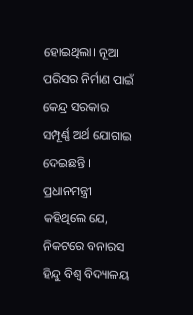ହୋଇଥିଲା। ନୂଆ ପରିସର ନିର୍ମାଣ ପାଇଁ କେନ୍ଦ୍ର ସରକାର ସମ୍ପୂର୍ଣ୍ଣ ଅର୍ଥ ଯୋଗାଇ ଦେଇଛନ୍ତି । ପ୍ରଧାନମନ୍ତ୍ରୀ କହିଥିଲେ ଯେ, ନିକଟରେ ବନାରସ ହିନ୍ଦୁ ବିଶ୍ବ ବିଦ୍ୟାଳୟ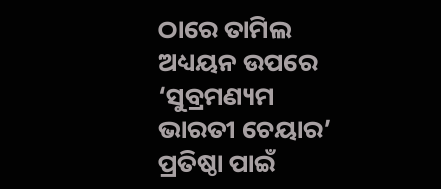ଠାରେ ତାମିଲ ଅଧ୍ୟୟନ ଉପରେ ‘ସୁବ୍ରମଣ୍ୟମ ଭାରତୀ ଚେୟାର’ ପ୍ରତିଷ୍ଠା ପାଇଁ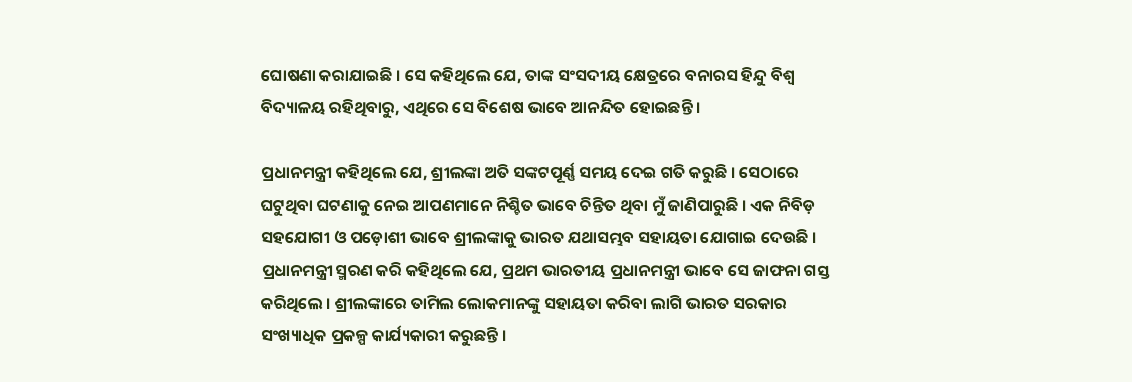ଘୋଷଣା କରାଯାଇଛି । ସେ କହିଥିଲେ ଯେ, ତାଙ୍କ ସଂସଦୀୟ କ୍ଷେତ୍ରରେ ବନାରସ ହିନ୍ଦୁ ବିଶ୍ବ ବିଦ୍ୟାଳୟ ରହିଥିବାରୁ, ଏଥିରେ ସେ ବିଶେଷ ଭାବେ ଆନନ୍ଦିତ ହୋଇଛନ୍ତି ।

ପ୍ରଧାନମନ୍ତ୍ରୀ କହିଥିଲେ ଯେ, ଶ୍ରୀଲଙ୍କା ଅତି ସଙ୍କଟପୂର୍ଣ୍ଣ ସମୟ ଦେଇ ଗତି କରୁଛି । ସେଠାରେ ଘଟୁଥିବା ଘଟଣାକୁ ନେଇ ଆପଣମାନେ ନିଶ୍ଚିତ ଭାବେ ଚିନ୍ତିତ ଥିବା ମୁଁ ଜାଣିପାରୁଛି । ଏକ ନିବିଡ଼ ସହଯୋଗୀ ଓ ପଡ଼ୋଶୀ ଭାବେ ଶ୍ରୀଲଙ୍କାକୁ ଭାରତ ଯଥାସମ୍ଭବ ସହାୟତା ଯୋଗାଇ ଦେଉଛି । ପ୍ରଧାନମନ୍ତ୍ରୀ ସ୍ମରଣ କରି କହିଥିଲେ ଯେ, ପ୍ରଥମ ଭାରତୀୟ ପ୍ରଧାନମନ୍ତ୍ରୀ ଭାବେ ସେ ଜାଫନା ଗସ୍ତ କରିଥିଲେ । ଶ୍ରୀଲଙ୍କାରେ ତାମିଲ ଲୋକମାନଙ୍କୁ ସହାୟତା କରିବା ଲାଗି ଭାରତ ସରକାର ସଂଖ୍ୟାଧିକ ପ୍ରକଳ୍ପ କାର୍ଯ୍ୟକାରୀ କରୁଛନ୍ତି ।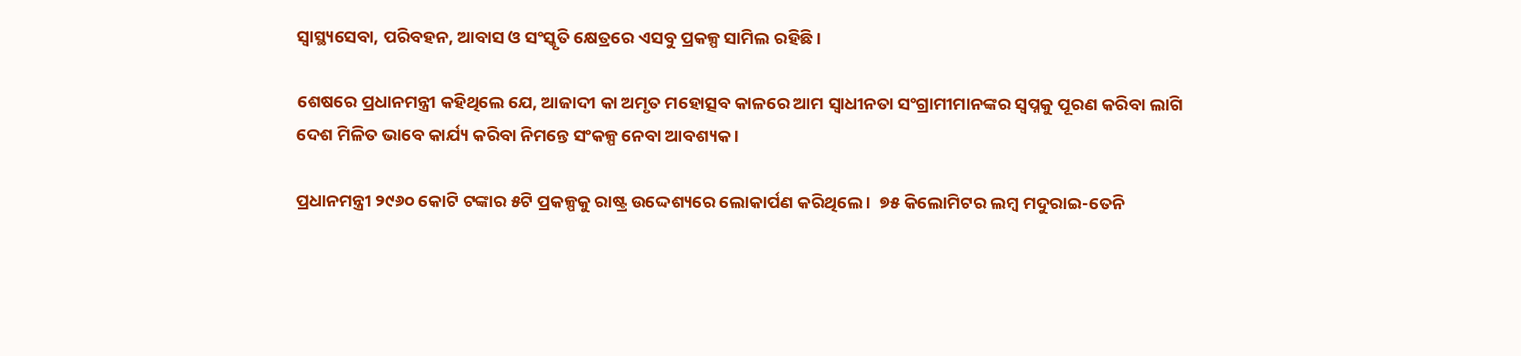ସ୍ବାସ୍ଥ୍ୟସେବା, ପରିବହନ, ଆବାସ ଓ ସଂସ୍କୃତି କ୍ଷେତ୍ରରେ ଏସବୁ ପ୍ରକଳ୍ପ ସାମିଲ ରହିଛି ।

ଶେଷରେ ପ୍ରଧାନମନ୍ତ୍ରୀ କହିଥିଲେ ଯେ, ଆଜାଦୀ କା ଅମୃତ ମହୋତ୍ସବ କାଳରେ ଆମ ସ୍ବାଧୀନତା ସଂଗ୍ରାମୀମାନଙ୍କର ସ୍ବପ୍ନକୁ ପୂରଣ କରିବା ଲାଗି ଦେଶ ମିଳିତ ଭାବେ କାର୍ଯ୍ୟ କରିବା ନିମନ୍ତେ ସଂକଳ୍ପ ନେବା ଆବଶ୍ୟକ ।

ପ୍ରଧାନମନ୍ତ୍ରୀ ୨୯୬୦ କୋଟି ଟଙ୍କାର ୫ଟି ପ୍ରକଳ୍ପକୁ ରାଷ୍ଟ୍ର ଉଦ୍ଦେଶ୍ୟରେ ଲୋକାର୍ପଣ କରିଥିଲେ ।  ୭୫ କିଲୋମିଟର ଲମ୍ବ ମଦୁରାଇ-ତେନି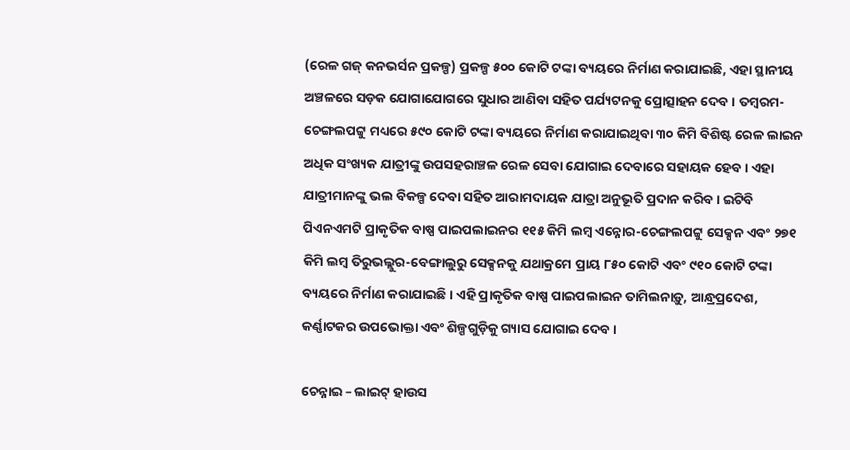(ରେଳ ଗଜ୍‌ କନଭର୍ସନ ପ୍ରକଳ୍ପ) ପ୍ରକଳ୍ପ ୫୦୦ କୋଟି ଟଙ୍କା ବ୍ୟୟରେ ନିର୍ମାଣ କରାଯାଇଛି, ଏହା ସ୍ଥାନୀୟ ଅଞ୍ଚଳରେ ସଡ଼କ ଯୋଗାଯୋଗରେ ସୁଧାର ଆଣିବା ସହିତ ପର୍ଯ୍ୟଟନକୁ ପ୍ରୋତ୍ସାହନ ଦେବ । ତମ୍ବରମ-ଚେଙ୍ଗଲପଟ୍ଟୁ ମଧ୍ୟରେ ୫୯୦ କୋଟି ଟଙ୍କା ବ୍ୟୟରେ ନିର୍ମାଣ କରାଯାଇଥିବା ୩୦ କିମି ବିଶିଷ୍ଟ ରେଳ ଲାଇନ ଅଧିକ ସଂଖ୍ୟକ ଯାତ୍ରୀଙ୍କୁ ଉପସହରାଞ୍ଚଳ ରେଳ ସେବା ଯୋଗାଇ ଦେବାରେ ସହାୟକ ହେବ । ଏହା ଯାତ୍ରୀମାନଙ୍କୁ ଭଲ ବିକଳ୍ପ ଦେବା ସହିତ ଆରାମଦାୟକ ଯାତ୍ରା ଅନୁଭୂତି ପ୍ରଦାନ କରିବ । ଇଟିବି ପିଏନଏମଟି ପ୍ରାକୃତିକ ବାଷ୍ପ ପାଇପଲାଇନର ୧୧୫ କିମି ଲମ୍ବ ଏନ୍ନୋର-ଚେଙ୍ଗଲପଟ୍ଟୁ ସେକ୍ସନ ଏବଂ ୨୭୧ କିମି ଲମ୍ବ ତିରୁଭଲ୍ଲୁର-ବେଙ୍ଗାଲୁରୁ ସେକ୍ସନକୁ ଯଥାକ୍ରମେ ପ୍ରାୟ ୮୫୦ କୋଟି ଏବଂ ୯୧୦ କୋଟି ଟଙ୍କା ବ୍ୟୟରେ ନିର୍ମାଣ କରାଯାଇଛି । ଏହି ପ୍ରାକୃତିକ ବାଷ୍ପ ପାଇପଲାଇନ ତାମିଲନାଡ଼ୁ, ଆନ୍ଧ୍ରପ୍ରଦେଶ, କର୍ଣ୍ଣାଟକର ଉପଭୋକ୍ତା ଏବଂ ଶିଳ୍ପଗୁଡ଼ିକୁ ଗ୍ୟାସ ଯୋଗାଇ ଦେବ ।

ଚେନ୍ନାଇ – ଲାଇଟ୍‌ ହାଉସ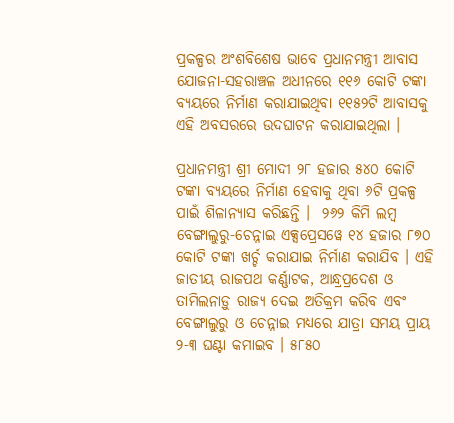ପ୍ରକଳ୍ପର ଅଂଶବିଶେଷ ଭାବେ ପ୍ରଧାନମନ୍ତ୍ରୀ ଆବାସ ଯୋଜନା-ସହରାଞ୍ଚଳ ଅଧୀନରେ ୧୧୬ କୋଟି ଟଙ୍କା ବ୍ୟୟରେ ନିର୍ମାଣ କରାଯାଇଥିବା ୧୧୫୨ଟି ଆବାସକୁ ଏହି ଅବସରରେ ଉଦଘାଟନ କରାଯାଇଥିଲା ।

ପ୍ରଧାନମନ୍ତ୍ରୀ ଶ୍ରୀ ମୋଦୀ ୨୮ ହଜାର ୫୪୦ କୋଟି ଟଙ୍କା ବ୍ୟୟରେ ନିର୍ମାଣ ହେବାକୁ ଥିବା ୬ଟି ପ୍ରକଳ୍ପ ପାଇଁ ଶିଳାନ୍ୟାସ କରିଛନ୍ତି ।  ୨୬୨ କିମି ଲମ୍ବ ବେଙ୍ଗାଲୁରୁ-ଚେନ୍ନାଇ ଏକ୍ସପ୍ରେସୱେ ୧୪ ହଜାର ୮୭୦ କୋଟି ଟଙ୍କା ଖର୍ଚ୍ଚ କରାଯାଇ ନିର୍ମାଣ କରାଯିବ । ଏହି ଜାତୀୟ ରାଜପଥ କର୍ଣ୍ଣାଟକ, ଆନ୍ଧ୍ରପ୍ରଦେଶ ଓ ତାମିଲନାଡ଼ୁ ରାଜ୍ୟ ଦେଇ ଅତିକ୍ରମ କରିବ ଏବଂ ବେଙ୍ଗାଲୁରୁ ଓ ଚେନ୍ନାଇ ମଧ୍ୟରେ ଯାତ୍ରା ସମୟ ପ୍ରାୟ ୨-୩ ଘଣ୍ଟା କମାଇବ । ୫୮୫୦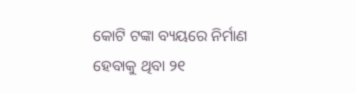କୋଟି ଟଙ୍କା ବ୍ୟୟରେ ନିର୍ମାଣ ହେବାକୁ ଥିବା ୨୧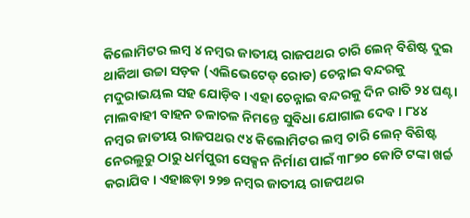କିଲୋମିଟର ଲମ୍ବ ୪ ନମ୍ବର ଜାତୀୟ ରାଜପଥର ଚାରି ଲେନ୍‌ ବିଶିଷ୍ଟ ଦୁଇ ଥାକିଆ ଉଚ୍ଚା ସଡ଼କ (ଏଲିଭେଟେଡ୍‌ ରୋଡ) ଚେନ୍ନାଇ ବନ୍ଦରକୁ ମଦୁରାଭୟଲ ସହ ଯୋଡ଼ିବ । ଏହା ଚେନ୍ନାଇ ବନ୍ଦରକୁ ଦିନ ରାତି ୨୪ ଘଣ୍ଟା ମାଲବାହୀ ବାହନ ଚଳାଚଳ ନିମନ୍ତେ ସୁବିଧା ଯୋଗାଇ ଦେବ । ୮୪୪ ନମ୍ବର ଜାତୀୟ ରାଜପଥର ୯୪ କିଲୋମିଟର ଲମ୍ବ ଚାରି ଲେନ୍‌ ବିଶିଷ୍ଟ ନେରଲୁରୁ ଠାରୁ ଧର୍ମପୁରୀ ସେକ୍ସନ ନିର୍ମାଣ ପାଇଁ ୩୮୭୦ କୋଟି ଟଙ୍କା ଖର୍ଚ୍ଚ କରାଯିବ । ଏହାଛଡ଼ା ୨୨୭ ନମ୍ବର ଜାତୀୟ ରାଜପଥର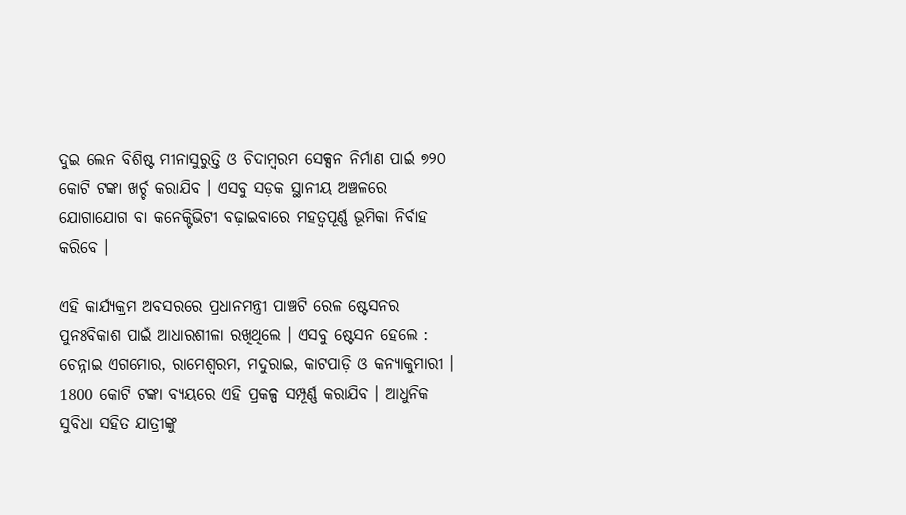ଦୁଇ ଲେନ ବିଶିଷ୍ଟ ମୀନାସୁରୁତ୍ତି ଓ ଚିଦାମ୍ବରମ ସେକ୍ସନ ନିର୍ମାଣ ପାର୍ଇ ୭୨୦ କୋଟି ଟଙ୍କା ଖର୍ଚ୍ଚ କରାଯିବ । ଏସବୁ ସଡ଼କ ସ୍ଥାନୀୟ ଅଞ୍ଚଳରେ ଯୋଗାଯୋଗ ବା କନେକ୍ଟିଭିଟୀ ବଢ଼ାଇବାରେ ମହତ୍ବପୂର୍ଣ୍ଣ ଭୂମିକା ନିର୍ବାହ କରିବେ ।

ଏହି କାର୍ଯ୍ୟକ୍ରମ ଅବସରରେ ପ୍ରଧାନମନ୍ତ୍ରୀ ପାଞ୍ଚଟି ରେଳ ଷ୍ଟେସନର ପୁନଃବିକାଶ ପାଇଁ ଆଧାରଶୀଳା ରଖିଥିଲେ । ଏସବୁ ଷ୍ଟେସନ ହେଲେ : ଚେନ୍ନାଇ ଏଗମୋର, ରାମେଶ୍ବରମ, ମଦୁରାଇ, କାଟପାଡ଼ି ଓ କନ୍ୟାକୁମାରୀ । 1800 କୋଟି ଟଙ୍କା ବ୍ୟୟରେ ଏହି ପ୍ରକଳ୍ପ ସମ୍ପୂର୍ଣ୍ଣ କରାଯିବ । ଆଧୁନିକ ସୁବିଧା ସହିତ ଯାତ୍ରୀଙ୍କୁ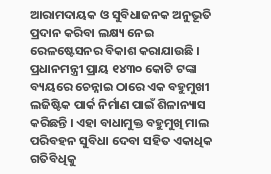ଆରାମଦାୟକ ଓ ସୁବିଧାଜନକ ଅନୁଭୂତି ପ୍ରଦାନ କରିବା ଲକ୍ଷ୍ୟ ନେଇ ରେଳଷ୍ଟେସନର ବିକାଶ କରାଯାଉଛି । ପ୍ରଧାନମନ୍ତ୍ରୀ ପ୍ରାୟ ୧୪୩୦ କୋଟି ଟଙ୍କା ବ୍ୟୟରେ ଚେନ୍ନାଇ ଠାରେ ଏକ ବହୁମୁଖୀ ଲଜିଷ୍ଟିକ ପାର୍କ ନିର୍ମାଣ ପାଇଁ ଶିଳାନ୍ୟାସ କରିଛନ୍ତି । ଏହା ବାଧାମୁକ୍ତ ବହୁମୁଖି ମାଲ ପରିବହନ ସୁବିଧା ଦେବା ସହିତ ଏକାଧିକ ଗତିବିଧିକୁ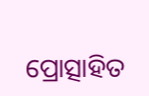ପ୍ରୋତ୍ସାହିତ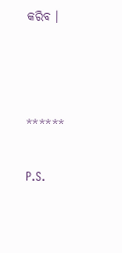କରିବ ।



******

P.S.